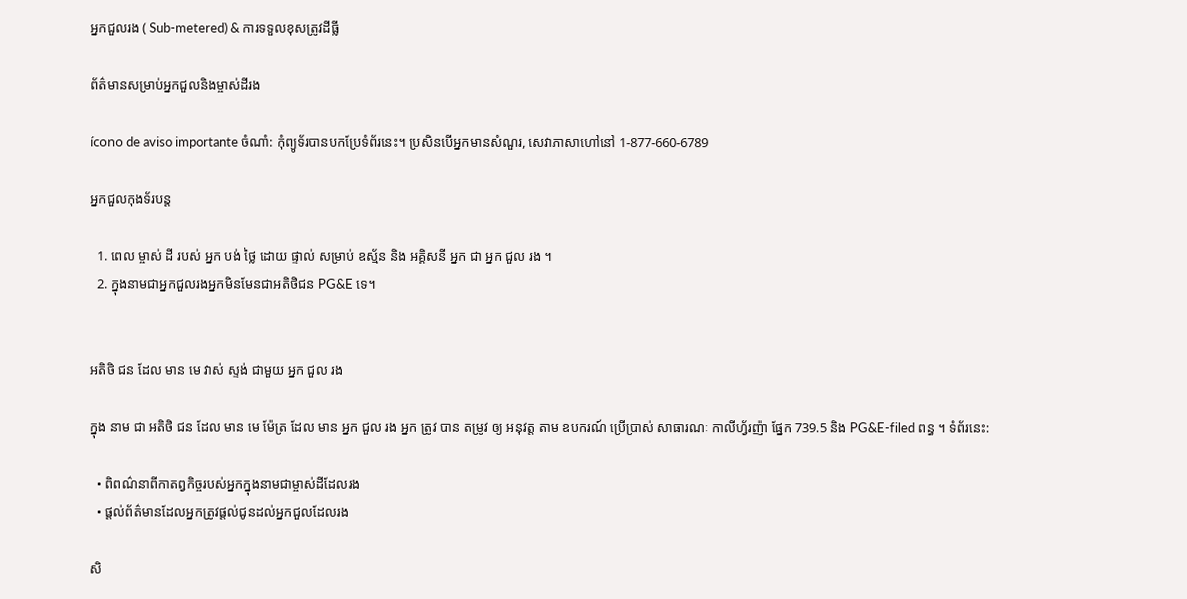អ្នកជួលរង ( Sub-metered) & ការទទួលខុសត្រូវដីធ្លី

ព័ត៌មានសម្រាប់អ្នកជួលនិងម្ចាស់ដីរង

ícono de aviso importante ចំណាំ: កុំព្យូទ័របានបកប្រែទំព័រនេះ។ ប្រសិនបើអ្នកមានសំណួរ, សេវាភាសាហៅនៅ 1-877-660-6789

អ្នកជួលកុងទ័របន្ត

  1. ពេល ម្ចាស់ ដី របស់ អ្នក បង់ ថ្លៃ ដោយ ផ្ទាល់ សម្រាប់ ឧស្ម័ន និង អគ្គិសនី អ្នក ជា អ្នក ជួល រង ។
  2. ក្នុងនាមជាអ្នកជួលរងអ្នកមិនមែនជាអតិថិជន PG&E ទេ។


អតិថិ ជន ដែល មាន មេ វាស់ ស្ទង់ ជាមួយ អ្នក ជួល រង

ក្នុង នាម ជា អតិថិ ជន ដែល មាន មេ ម៉ែត្រ ដែល មាន អ្នក ជួល រង អ្នក ត្រូវ បាន តម្រូវ ឲ្យ អនុវត្ត តាម ឧបករណ៍ ប្រើប្រាស់ សាធារណៈ កាលីហ្វ័រញ៉ា ផ្នែក 739.5 និង PG&E-filed ពន្ធ ។ ទំព័រនេះ:

  • ពិពណ៌នាពីកាតព្វកិច្ចរបស់អ្នកក្នុងនាមជាម្ចាស់ដីដែលរង
  • ផ្តល់ព័ត៌មានដែលអ្នកត្រូវផ្តល់ជូនដល់អ្នកជួលដែលរង

សិ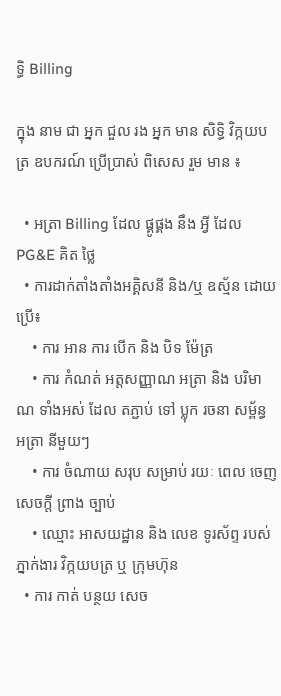ទ្ធិ Billing

ក្នុង នាម ជា អ្នក ជួល រង អ្នក មាន សិទ្ធិ វិក្កយបត្រ ឧបករណ៍ ប្រើប្រាស់ ពិសេស រួម មាន ៖

  • អត្រា Billing ដែល ផ្គូផ្គង នឹង អ្វី ដែល PG&E គិត ថ្លៃ
  • ការដាក់តាំងតាំងអគ្គិសនី និង/ឬ ឧស្ម័ន ដោយប្រើ៖
    • ការ អាន ការ បើក និង បិទ ម៉ែត្រ
    • ការ កំណត់ អត្តសញ្ញាណ អត្រា និង បរិមាណ ទាំងអស់ ដែល តភ្ជាប់ ទៅ ប្លុក រចនា សម្ព័ន្ធ អត្រា នីមួយៗ
    • ការ ចំណាយ សរុប សម្រាប់ រយៈ ពេល ចេញ សេចក្តី ព្រាង ច្បាប់
    • ឈ្មោះ អាសយដ្ឋាន និង លេខ ទូរស័ព្ទ របស់ ភ្នាក់ងារ វិក្កយបត្រ ឬ ក្រុមហ៊ុន
  • ការ កាត់ បន្ថយ សេច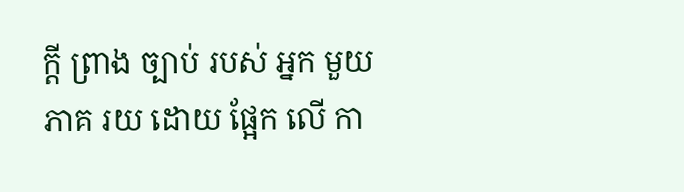ក្តី ព្រាង ច្បាប់ របស់ អ្នក មួយ ភាគ រយ ដោយ ផ្អែក លើ កា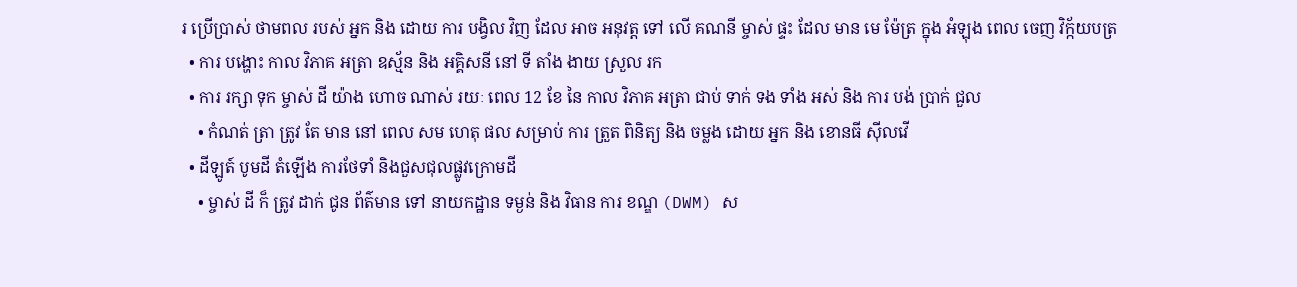រ ប្រើប្រាស់ ថាមពល របស់ អ្នក និង ដោយ ការ បង្វិល វិញ ដែល អាច អនុវត្ត ទៅ លើ គណនី ម្ចាស់ ផ្ទះ ដែល មាន មេ ម៉ែត្រ ក្នុង អំឡុង ពេល ចេញ វិក្ក័យបត្រ
  • ការ បង្ហោះ កាល វិភាគ អត្រា ឧស្ម័ន និង អគ្គិសនី នៅ ទី តាំង ងាយ ស្រួល រក
  • ការ រក្សា ទុក ម្ចាស់ ដី យ៉ាង ហោច ណាស់ រយៈ ពេល 12 ខែ នៃ កាល វិភាគ អត្រា ជាប់ ទាក់ ទង ទាំង អស់ និង ការ បង់ ប្រាក់ ជួល
    • កំណត់ ត្រា ត្រូវ តែ មាន នៅ ពេល សម ហេតុ ផល សម្រាប់ ការ ត្រួត ពិនិត្យ និង ចម្លង ដោយ អ្នក និង ខោនធី ស៊ីលវើ
  • ដីឡូត៍ បូមដី តំឡើង ការថែទាំ និងជួសជុលផ្លូវក្រោមដី
    • ម្ចាស់ ដី ក៏ ត្រូវ ដាក់ ជូន ព័ត៌មាន ទៅ នាយកដ្ឋាន ទម្ងន់ និង វិធាន ការ ខណ្ឌ (DWM) ស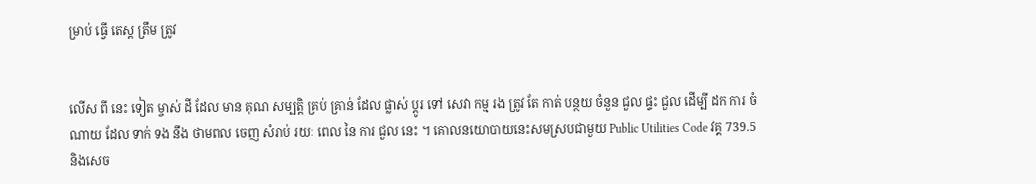ម្រាប់ ធ្វើ តេស្ត ត្រឹម ត្រូវ


លើស ពី នេះ ទៀត ម្ចាស់ ដី ដែល មាន គុណ សម្បត្តិ គ្រប់ គ្រាន់ ដែល ផ្លាស់ ប្តូរ ទៅ សេវា កម្ម រង ត្រូវ តែ កាត់ បន្ថយ ចំនួន ជួល ផ្ទះ ជួល ដើម្បី ដក ការ ចំណាយ ដែល ទាក់ ទង នឹង ថាមពល ចេញ សំរាប់ រយៈ ពេល នៃ ការ ជួល នេះ ។ គោលនយោបាយនេះសមស្របជាមួយ Public Utilities Code វគ្គ 739.5 និងសេច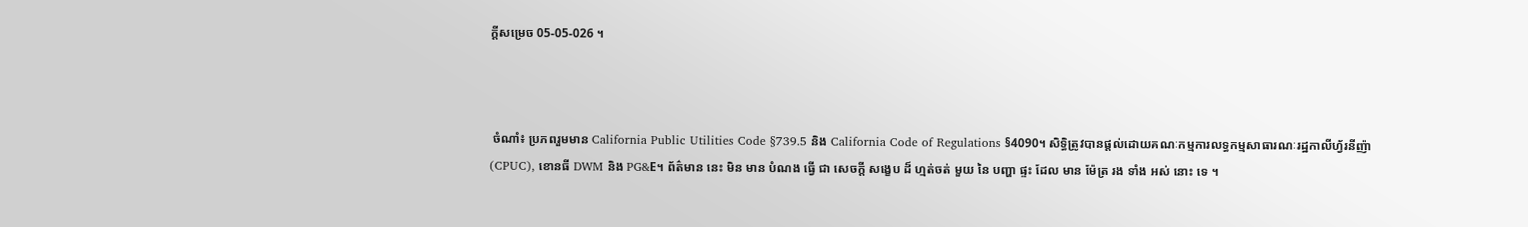ក្តីសម្រេច 05-05-026 ។



 ចំណាំ៖ ប្រភពរួមមាន California Public Utilities Code §739.5 និង California Code of Regulations §4090។ សិទ្ធិត្រូវបានផ្តល់ដោយគណៈកម្មការលទ្ធកម្មសាធារណៈរដ្ឋកាលីហ្វ័រនីញ៉ា (CPUC), ខោនធី DWM និង PG&E។ ព័ត៌មាន នេះ មិន មាន បំណង ធ្វើ ជា សេចក្តី សង្ខេប ដ៏ ហ្មត់ចត់ មួយ នៃ បញ្ហា ផ្ទះ ដែល មាន ម៉ែត្រ រង ទាំង អស់ នោះ ទេ ។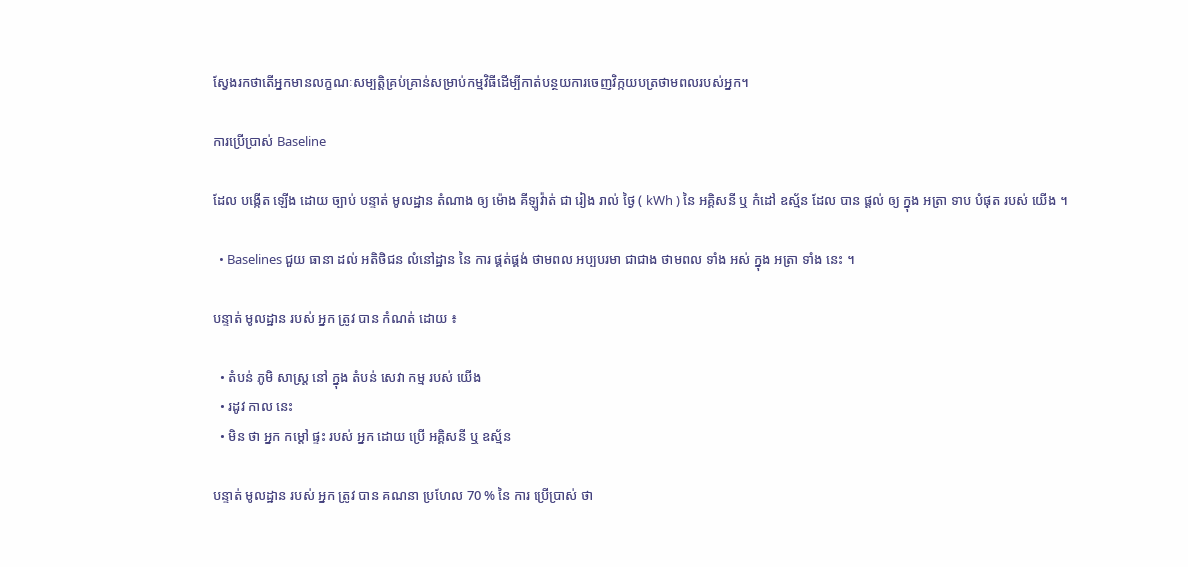ស្វែងរកថាតើអ្នកមានលក្ខណៈសម្បត្តិគ្រប់គ្រាន់សម្រាប់កម្មវិធីដើម្បីកាត់បន្ថយការចេញវិក្កយបត្រថាមពលរបស់អ្នក។

ការប្រើប្រាស់ Baseline

ដែល បង្កើត ឡើង ដោយ ច្បាប់ បន្ទាត់ មូលដ្ឋាន តំណាង ឲ្យ ម៉ោង គីឡូវ៉ាត់ ជា រៀង រាល់ ថ្ងៃ ( kWh ) នៃ អគ្គិសនី ឬ កំដៅ ឧស្ម័ន ដែល បាន ផ្តល់ ឲ្យ ក្នុង អត្រា ទាប បំផុត របស់ យើង ។

  • Baselines ជួយ ធានា ដល់ អតិថិជន លំនៅដ្ឋាន នៃ ការ ផ្គត់ផ្គង់ ថាមពល អប្បបរមា ជាជាង ថាមពល ទាំង អស់ ក្នុង អត្រា ទាំង នេះ ។

បន្ទាត់ មូលដ្ឋាន របស់ អ្នក ត្រូវ បាន កំណត់ ដោយ ៖

  • តំបន់ ភូមិ សាស្ត្រ នៅ ក្នុង តំបន់ សេវា កម្ម របស់ យើង
  • រដូវ កាល នេះ
  • មិន ថា អ្នក កម្តៅ ផ្ទះ របស់ អ្នក ដោយ ប្រើ អគ្គិសនី ឬ ឧស្ម័ន

បន្ទាត់ មូលដ្ឋាន របស់ អ្នក ត្រូវ បាន គណនា ប្រហែល 70 % នៃ ការ ប្រើប្រាស់ ថា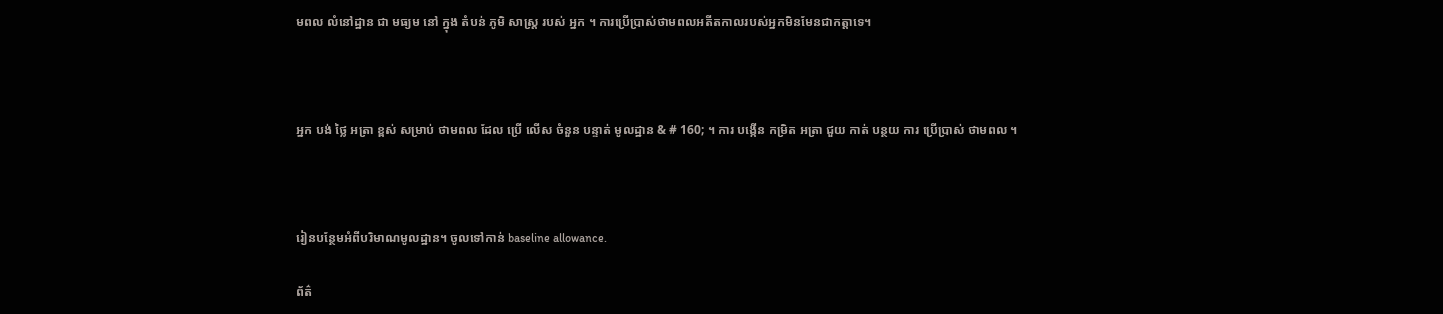មពល លំនៅដ្ឋាន ជា មធ្យម នៅ ក្នុង តំបន់ ភូមិ សាស្ត្រ របស់ អ្នក ។ ការប្រើប្រាស់ថាមពលអតីតកាលរបស់អ្នកមិនមែនជាកត្តាទេ។



អ្នក បង់ ថ្លៃ អត្រា ខ្ពស់ សម្រាប់ ថាមពល ដែល ប្រើ លើស ចំនួន បន្ទាត់ មូលដ្ឋាន & # 160; ។ ការ បង្កើន កម្រិត អត្រា ជួយ កាត់ បន្ថយ ការ ប្រើប្រាស់ ថាមពល ។



រៀនបន្ថែមអំពីបរិមាណមូលដ្ឋាន។ ចូលទៅកាន់ baseline allowance.

ព័ត៌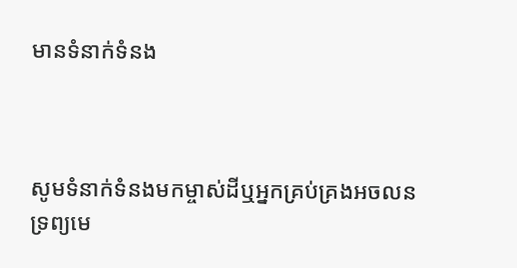មានទំនាក់ទំនង



សូមទំនាក់ទំនងមកម្ចាស់ដីឬអ្នកគ្រប់គ្រងអចលនទ្រព្យមេ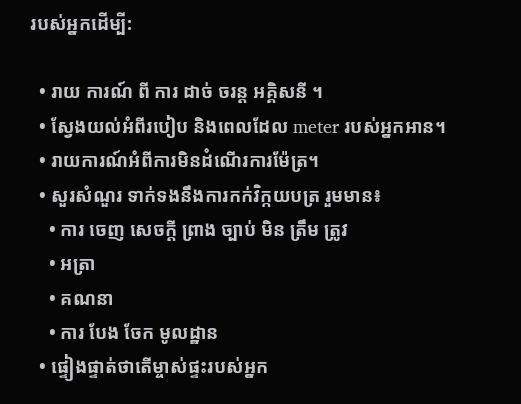របស់អ្នកដើម្បី:

  • រាយ ការណ៍ ពី ការ ដាច់ ចរន្ត អគ្គិសនី ។
  • ស្វែងយល់អំពីរបៀប និងពេលដែល meter របស់អ្នកអាន។
  • រាយការណ៍អំពីការមិនដំណើរការម៉ែត្រ។
  • សួរសំណួរ ទាក់ទងនឹងការកក់វិក្កយបត្រ រួមមាន៖
    • ការ ចេញ សេចក្តី ព្រាង ច្បាប់ មិន ត្រឹម ត្រូវ
    • អត្រា
    • គណនា
    • ការ បែង ចែក មូលដ្ឋាន
  • ផ្ទៀងផ្ទាត់ថាតើម្ចាស់ផ្ទះរបស់អ្នក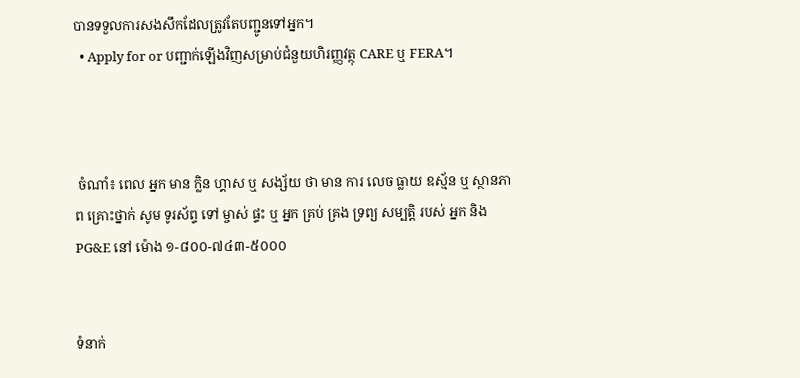បានទទួលការសងសឹកដែលត្រូវតែបញ្ជូនទៅអ្នក។
  • Apply for or បញ្ជាក់ឡើងវិញសម្រាប់ជំនួយហិរញ្ញវត្ថុ CARE ឬ FERA។



 ចំណាំ៖ ពេល អ្នក មាន ក្លិន ហ្គាស ឬ សង្ស័យ ថា មាន ការ លេច ធ្លាយ ឧស្ម័ន ឬ ស្ថានភាព គ្រោះថ្នាក់ សូម ទូរស័ព្ទ ទៅ ម្ចាស់ ផ្ទះ ឬ អ្នក គ្រប់ គ្រង ទ្រព្យ សម្បត្តិ របស់ អ្នក និង PG&E នៅ ម៉ោង ១-៨០០-៧៤៣-៥០០០


ទំនាក់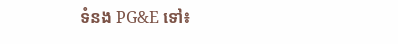ទំនង PG&E ទៅ៖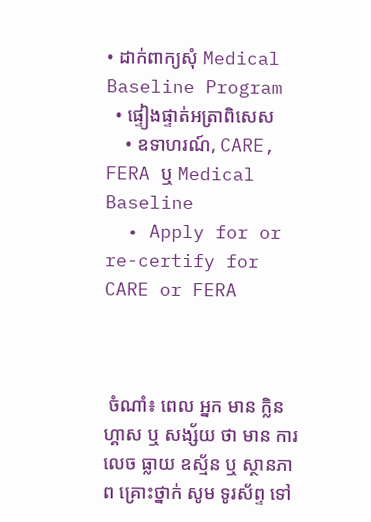• ដាក់ពាក្យសុំ Medical Baseline Program
  • ផ្ទៀងផ្ទាត់អត្រាពិសេស
    • ឧទាហរណ៍, CARE, FERA ឬ Medical Baseline
  • Apply for or re-certify for CARE or FERA



 ចំណាំ៖ ពេល អ្នក មាន ក្លិន ហ្គាស ឬ សង្ស័យ ថា មាន ការ លេច ធ្លាយ ឧស្ម័ន ឬ ស្ថានភាព គ្រោះថ្នាក់ សូម ទូរស័ព្ទ ទៅ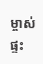ម្ចាស់ ផ្ទះ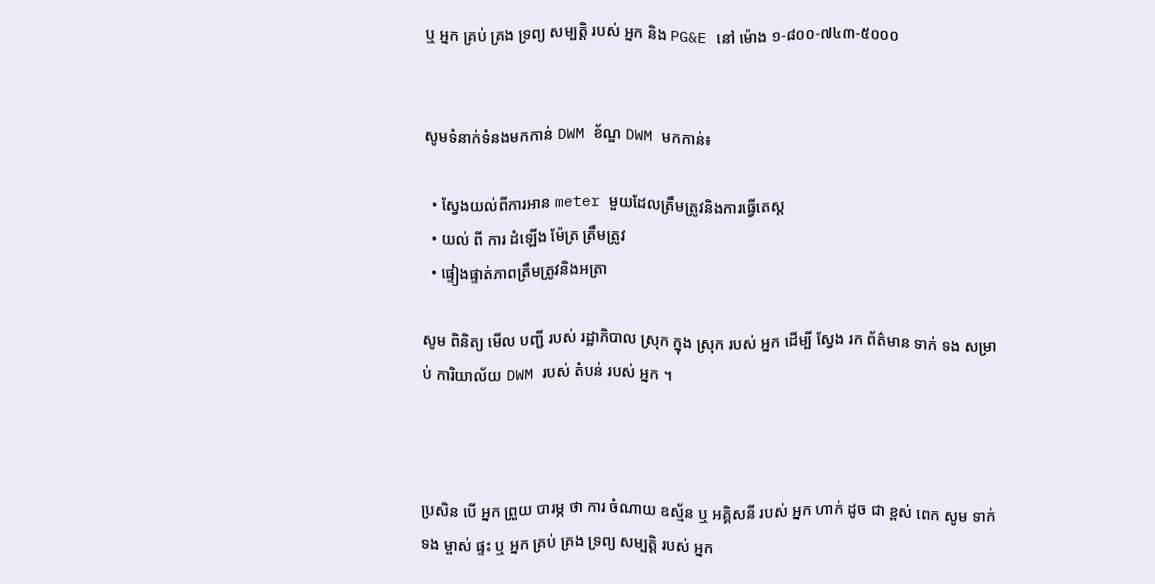ឬ អ្នក គ្រប់ គ្រង ទ្រព្យ សម្បត្តិ របស់ អ្នក និង PG&E នៅ ម៉ោង ១-៨០០-៧៤៣-៥០០០


សូមទំនាក់ទំនងមកកាន់ DWM ខ័ណ្ឌ DWM មកកាន់៖

  • ស្វែងយល់ពីការអាន meter មួយដែលត្រឹមត្រូវនិងការធ្វើតេស្ត
  • យល់ ពី ការ ដំឡើង ម៉ែត្រ ត្រឹមត្រូវ
  • ផ្ទៀងផ្ទាត់ភាពត្រឹមត្រូវនិងអត្រា

សូម ពិនិត្យ មើល បញ្ជី របស់ រដ្ឋាភិបាល ស្រុក ក្នុង ស្រុក របស់ អ្នក ដើម្បី ស្វែង រក ព័ត៌មាន ទាក់ ទង សម្រាប់ ការិយាល័យ DWM របស់ តំបន់ របស់ អ្នក ។



ប្រសិន បើ អ្នក ព្រួយ បារម្ភ ថា ការ ចំណាយ ឧស្ម័ន ឬ អគ្គិសនី របស់ អ្នក ហាក់ ដូច ជា ខ្ពស់ ពេក សូម ទាក់ ទង ម្ចាស់ ផ្ទះ ឬ អ្នក គ្រប់ គ្រង ទ្រព្យ សម្បត្តិ របស់ អ្នក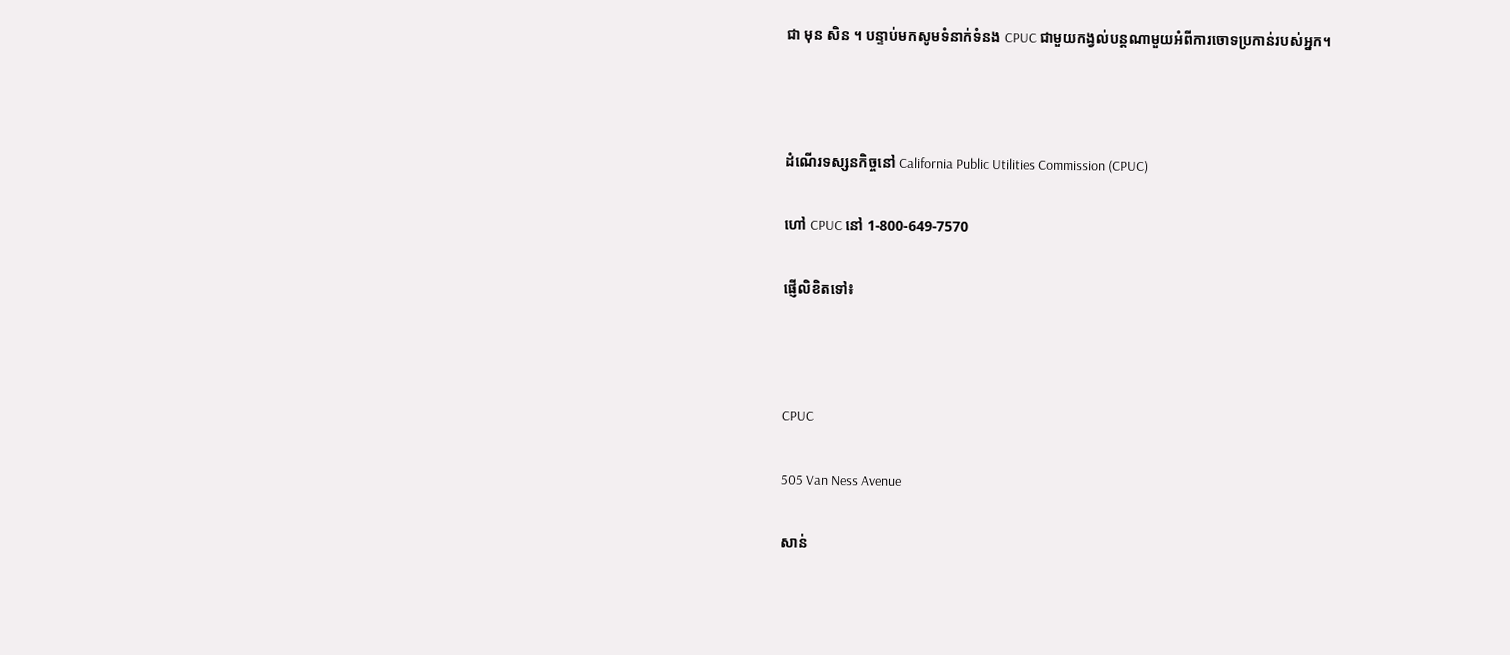ជា មុន សិន ។ បន្ទាប់មកសូមទំនាក់ទំនង CPUC ជាមួយកង្វល់បន្តណាមួយអំពីការចោទប្រកាន់របស់អ្នក។



ដំណើរទស្សនកិច្ចនៅ California Public Utilities Commission (CPUC)

ហៅ CPUC នៅ 1-800-649-7570

ផ្ញើលិខិតទៅ៖



CPUC

505 Van Ness Avenue

សាន់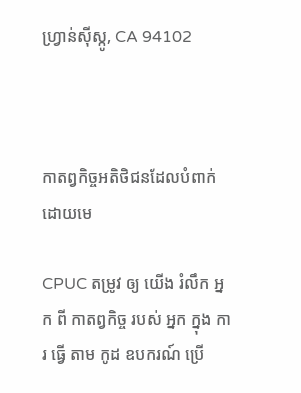ហ្វ្រាន់ស៊ីស្កូ, CA 94102



កាតព្វកិច្ចអតិថិជនដែលបំពាក់ដោយមេ

CPUC តម្រូវ ឲ្យ យើង រំលឹក អ្នក ពី កាតព្វកិច្ច របស់ អ្នក ក្នុង ការ ធ្វើ តាម កូដ ឧបករណ៍ ប្រើ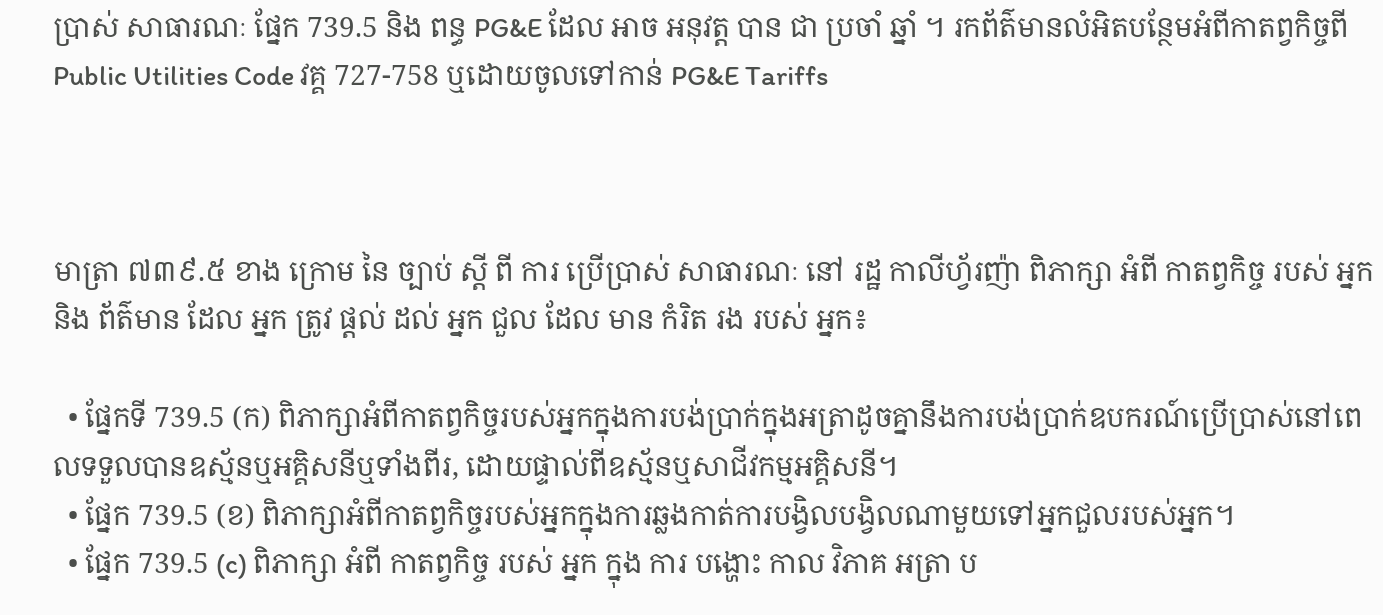ប្រាស់ សាធារណៈ ផ្នែក 739.5 និង ពន្ធ PG&E ដែល អាច អនុវត្ត បាន ជា ប្រចាំ ឆ្នាំ ។ រកព័ត៌មានលំអិតបន្ថែមអំពីកាតព្វកិច្ចពី Public Utilities Code វគ្គ 727-758 ឬដោយចូលទៅកាន់ PG&E Tariffs



មាត្រា ៧៣៩.៥ ខាង ក្រោម នៃ ច្បាប់ ស្តី ពី ការ ប្រើប្រាស់ សាធារណៈ នៅ រដ្ឋ កាលីហ្វ័រញ៉ា ពិភាក្សា អំពី កាតព្វកិច្ច របស់ អ្នក និង ព័ត៌មាន ដែល អ្នក ត្រូវ ផ្តល់ ដល់ អ្នក ជួល ដែល មាន កំរិត រង របស់ អ្នក៖

  • ផ្នែកទី 739.5 (ក) ពិភាក្សាអំពីកាតព្វកិច្ចរបស់អ្នកក្នុងការបង់ប្រាក់ក្នុងអត្រាដូចគ្នានឹងការបង់ប្រាក់ឧបករណ៍ប្រើប្រាស់នៅពេលទទួលបានឧស្ម័នឬអគ្គិសនីឬទាំងពីរ, ដោយផ្ទាល់ពីឧស្ម័នឬសាជីវកម្មអគ្គិសនី។
  • ផ្នែក 739.5 (ខ) ពិភាក្សាអំពីកាតព្វកិច្ចរបស់អ្នកក្នុងការឆ្លងកាត់ការបង្វិលបង្វិលណាមួយទៅអ្នកជួលរបស់អ្នក។
  • ផ្នែក 739.5 (c) ពិភាក្សា អំពី កាតព្វកិច្ច របស់ អ្នក ក្នុង ការ បង្ហោះ កាល វិភាគ អត្រា ប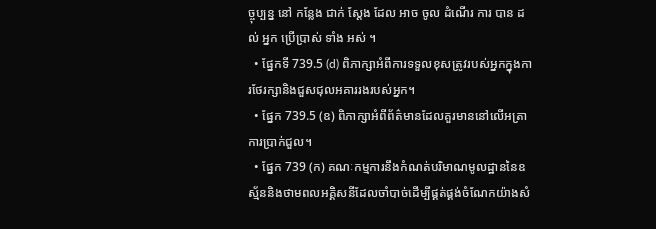ច្ចុប្បន្ន នៅ កន្លែង ជាក់ ស្តែង ដែល អាច ចូល ដំណើរ ការ បាន ដល់ អ្នក ប្រើប្រាស់ ទាំង អស់ ។
  • ផ្នែកទី 739.5 (d) ពិភាក្សាអំពីការទទួលខុសត្រូវរបស់អ្នកក្នុងការថែរក្សានិងជួសជុលអគាររងរបស់អ្នក។
  • ផ្នែក 739.5 (ឧ) ពិភាក្សាអំពីព័ត៌មានដែលគួរមាននៅលើអត្រាការប្រាក់ជួល។
  • ផ្នែក 739 (ក) គណៈកម្មការនឹងកំណត់បរិមាណមូលដ្ឋាននៃឧស្ម័ននិងថាមពលអគ្គិសនីដែលចាំបាច់ដើម្បីផ្គត់ផ្គង់ចំណែកយ៉ាងសំ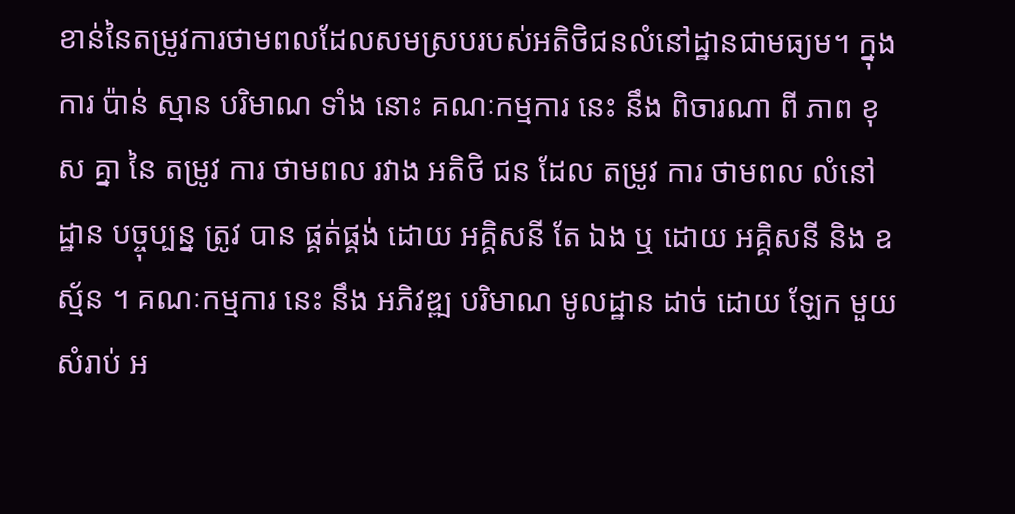ខាន់នៃតម្រូវការថាមពលដែលសមស្របរបស់អតិថិជនលំនៅដ្ឋានជាមធ្យម។ ក្នុង ការ ប៉ាន់ ស្មាន បរិមាណ ទាំង នោះ គណៈកម្មការ នេះ នឹង ពិចារណា ពី ភាព ខុស គ្នា នៃ តម្រូវ ការ ថាមពល រវាង អតិថិ ជន ដែល តម្រូវ ការ ថាមពល លំនៅដ្ឋាន បច្ចុប្បន្ន ត្រូវ បាន ផ្គត់ផ្គង់ ដោយ អគ្គិសនី តែ ឯង ឬ ដោយ អគ្គិសនី និង ឧស្ម័ន ។ គណៈកម្មការ នេះ នឹង អភិវឌ្ឍ បរិមាណ មូលដ្ឋាន ដាច់ ដោយ ឡែក មួយ សំរាប់ អ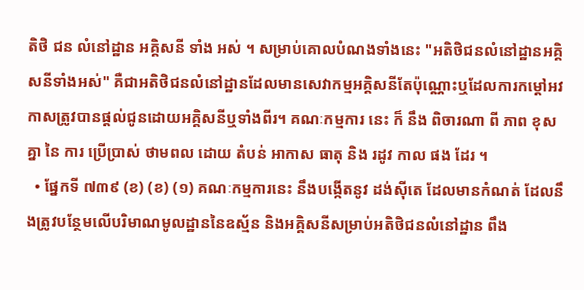តិថិ ជន លំនៅដ្ឋាន អគ្គិសនី ទាំង អស់ ។ សម្រាប់គោលបំណងទាំងនេះ "អតិថិជនលំនៅដ្ឋានអគ្គិសនីទាំងអស់" គឺជាអតិថិជនលំនៅដ្ឋានដែលមានសេវាកម្មអគ្គិសនីតែប៉ុណ្ណោះឬដែលការកម្តៅអវកាសត្រូវបានផ្តល់ជូនដោយអគ្គិសនីឬទាំងពីរ។ គណៈកម្មការ នេះ ក៏ នឹង ពិចារណា ពី ភាព ខុស គ្នា នៃ ការ ប្រើប្រាស់ ថាមពល ដោយ តំបន់ អាកាស ធាតុ និង រដូវ កាល ផង ដែរ ។
  • ផ្នែកទី ៧៣៩ (ខ) (ខ) (១) គណៈកម្មការនេះ នឹងបង្កើតនូវ ដង់ស៊ីតេ ដែលមានកំណត់ ដែលនឹងត្រូវបន្ថែមលើបរិមាណមូលដ្ឋាននៃឧស្ម័ន និងអគ្គិសនីសម្រាប់អតិថិជនលំនៅដ្ឋាន ពឹង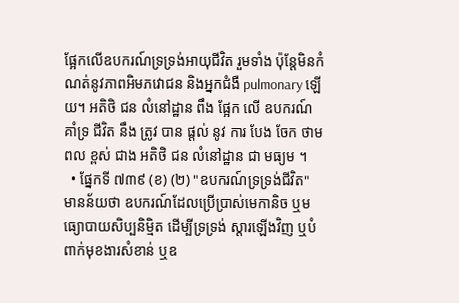ផ្អែកលើឧបករណ៍ទ្រទ្រង់អាយុជីវិត រួមទាំង ប៉ុន្តែមិនកំណត់នូវភាពអិមភវោជន និងអ្នកជំងឺ pulmonary ឡើយ។ អតិថិ ជន លំនៅដ្ឋាន ពឹង ផ្អែក លើ ឧបករណ៍ គាំទ្រ ជីវិត នឹង ត្រូវ បាន ផ្តល់ នូវ ការ បែង ចែក ថាមពល ខ្ពស់ ជាង អតិថិ ជន លំនៅដ្ឋាន ជា មធ្យម ។
  • ផ្នែកទី ៧៣៩ (ខ) (២) "ឧបករណ៍ទ្រទ្រង់ជីវិត" មានន័យថា ឧបករណ៍ដែលប្រើប្រាស់មេកានិច ឬមធ្យោបាយសិប្បនិម្មិត ដើម្បីទ្រទ្រង់ ស្តារឡើងវិញ ឬបំពាក់មុខងារសំខាន់ ឬឧ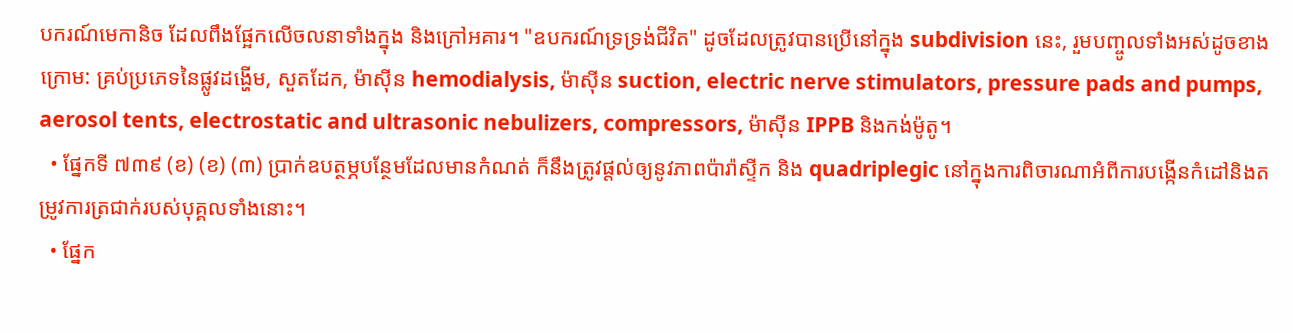បករណ៍មេកានិច ដែលពឹងផ្អែកលើចលនាទាំងក្នុង និងក្រៅអគារ។ "ឧបករណ៍ទ្រទ្រង់ជីវិត" ដូចដែលត្រូវបានប្រើនៅក្នុង subdivision នេះ, រួមបញ្ចូលទាំងអស់ដូចខាងក្រោម: គ្រប់ប្រភេទនៃផ្លូវដង្ហើម, សួតដែក, ម៉ាស៊ីន hemodialysis, ម៉ាស៊ីន suction, electric nerve stimulators, pressure pads and pumps, aerosol tents, electrostatic and ultrasonic nebulizers, compressors, ម៉ាស៊ីន IPPB និងកង់ម៉ូតូ។
  • ផ្នែកទី ៧៣៩ (ខ) (ខ) (៣) ប្រាក់ឧបត្ថម្ភបន្ថែមដែលមានកំណត់ ក៏នឹងត្រូវផ្តល់ឲ្យនូវភាពប៉ារ៉ាស្ទីក និង quadriplegic នៅក្នុងការពិចារណាអំពីការបង្កើនកំដៅនិងតម្រូវការត្រជាក់របស់បុគ្គលទាំងនោះ។
  • ផ្នែក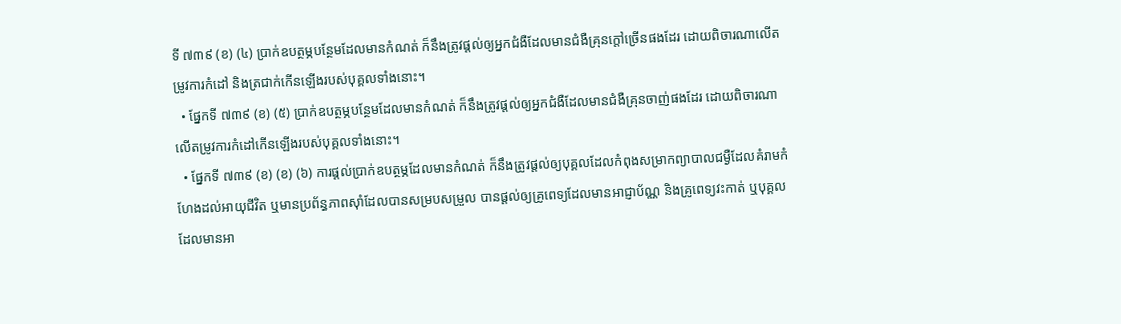ទី ៧៣៩ (ខ) (៤) ប្រាក់ឧបត្ថម្ភបន្ថែមដែលមានកំណត់ ក៏នឹងត្រូវផ្តល់ឲ្យអ្នកជំងឺដែលមានជំងឺគ្រុនក្តៅច្រើនផងដែរ ដោយពិចារណាលើតម្រូវការកំដៅ និងត្រជាក់កើនឡើងរបស់បុគ្គលទាំងនោះ។
  • ផ្នែកទី ៧៣៩ (ខ) (៥) ប្រាក់ឧបត្ថម្ភបន្ថែមដែលមានកំណត់ ក៏នឹងត្រូវផ្តល់ឲ្យអ្នកជំងឺដែលមានជំងឺគ្រុនចាញ់ផងដែរ ដោយពិចារណាលើតម្រូវការកំដៅកើនឡើងរបស់បុគ្គលទាំងនោះ។
  • ផ្នែកទី ៧៣៩ (ខ) (ខ) (៦) ការផ្តល់ប្រាក់ឧបត្ថម្ភដែលមានកំណត់ ក៏នឹងត្រូវផ្តល់ឲ្យបុគ្គលដែលកំពុងសម្រាកព្យាបាលជម្ងឺដែលគំរាមកំហែងដល់អាយុជីវិត ឬមានប្រព័ន្ធភាពស៊ាំដែលបានសម្របសម្រួល បានផ្តល់ឲ្យគ្រូពេទ្យដែលមានអាជ្ញាប័ណ្ណ និងគ្រូពេទ្យវះកាត់ ឬបុគ្គលដែលមានអា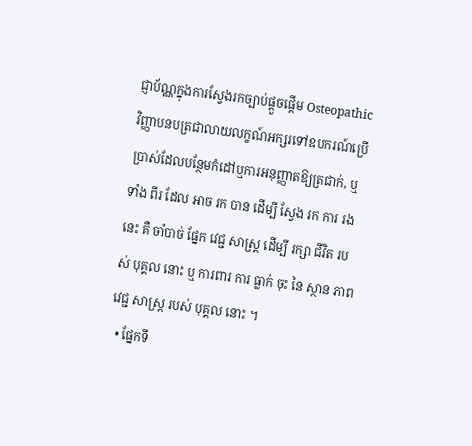ជ្ញាប័ណ្ណក្នុងការស្វែងរកច្បាប់ផ្តួចផ្តើម Osteopathic វិញ្ញាបនបត្រជាលាយលក្ខណ៍អក្សរទៅឧបករណ៍ប្រើប្រាស់ដែលបន្ថែមកំដៅឬការអនុញ្ញាតឱ្យត្រជាក់, ឬ ទាំង ពីរ ដែល អាច រក បាន ដើម្បី ស្វែង រក ការ រង នេះ គឺ ចាំបាច់ ផ្នែក វេជ្ជ សាស្ត្រ ដើម្បី រក្សា ជីវិត របស់ បុគ្គល នោះ ឬ ការពារ ការ ធ្លាក់ ចុះ នៃ ស្ថាន ភាព វេជ្ជ សាស្ត្រ របស់ បុគ្គល នោះ ។
  • ផ្នែកទី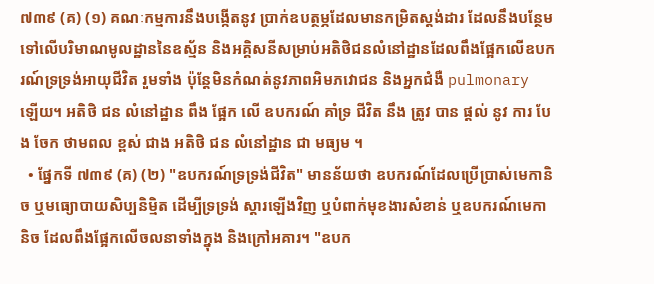៧៣៩ (គ) (១) គណៈកម្មការនឹងបង្កើតនូវ ប្រាក់ឧបត្ថម្ភដែលមានកម្រិតស្តង់ដារ ដែលនឹងបន្ថែមទៅលើបរិមាណមូលដ្ឋាននៃឧស្ម័ន និងអគ្គិសនីសម្រាប់អតិថិជនលំនៅដ្ឋានដែលពឹងផ្អែកលើឧបករណ៍ទ្រទ្រង់អាយុជីវិត រួមទាំង ប៉ុន្តែមិនកំណត់នូវភាពអិមភវោជន និងអ្នកជំងឺ pulmonary ឡើយ។ អតិថិ ជន លំនៅដ្ឋាន ពឹង ផ្អែក លើ ឧបករណ៍ គាំទ្រ ជីវិត នឹង ត្រូវ បាន ផ្តល់ នូវ ការ បែង ចែក ថាមពល ខ្ពស់ ជាង អតិថិ ជន លំនៅដ្ឋាន ជា មធ្យម ។
  • ផ្នែកទី ៧៣៩ (គ) (២) "ឧបករណ៍ទ្រទ្រង់ជីវិត" មានន័យថា ឧបករណ៍ដែលប្រើប្រាស់មេកានិច ឬមធ្យោបាយសិប្បនិម្មិត ដើម្បីទ្រទ្រង់ ស្តារឡើងវិញ ឬបំពាក់មុខងារសំខាន់ ឬឧបករណ៍មេកានិច ដែលពឹងផ្អែកលើចលនាទាំងក្នុង និងក្រៅអគារ។ "ឧបក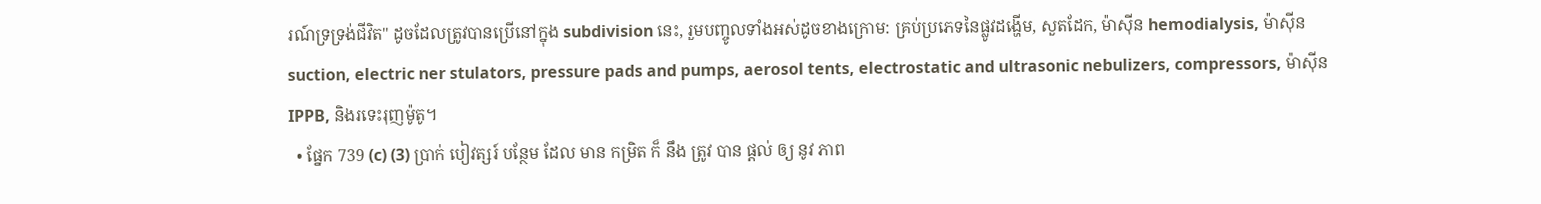រណ៍ទ្រទ្រង់ជីវិត" ដូចដែលត្រូវបានប្រើនៅក្នុង subdivision នេះ, រួមបញ្ចូលទាំងអស់ដូចខាងក្រោម: គ្រប់ប្រភេទនៃផ្លូវដង្ហើម, សួតដែក, ម៉ាស៊ីន hemodialysis, ម៉ាស៊ីន suction, electric ner stulators, pressure pads and pumps, aerosol tents, electrostatic and ultrasonic nebulizers, compressors, ម៉ាស៊ីន IPPB, និងរទេះរុញម៉ូតូ។
  • ផ្នែក 739 (c) (3) ប្រាក់ បៀវត្សរ៍ បន្ថែម ដែល មាន កម្រិត ក៏ នឹង ត្រូវ បាន ផ្តល់ ឲ្យ នូវ ភាព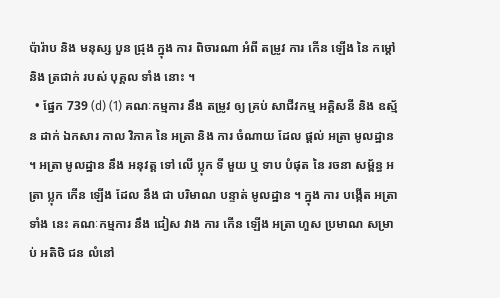ប៉ារ៉ាប និង មនុស្ស បួន ជ្រុង ក្នុង ការ ពិចារណា អំពី តម្រូវ ការ កើន ឡើង នៃ កម្តៅ និង ត្រជាក់ របស់ បុគ្គល ទាំង នោះ ។
  • ផ្នែក 739 (d) (1) គណៈកម្មការ នឹង តម្រូវ ឲ្យ គ្រប់ សាជីវកម្ម អគ្គិសនី និង ឧស្ម័ន ដាក់ ឯកសារ កាល វិភាគ នៃ អត្រា និង ការ ចំណាយ ដែល ផ្តល់ អត្រា មូលដ្ឋាន ។ អត្រា មូលដ្ឋាន នឹង អនុវត្ត ទៅ លើ ប្លុក ទី មួយ ឬ ទាប បំផុត នៃ រចនា សម្ព័ន្ធ អត្រា ប្លុក កើន ឡើង ដែល នឹង ជា បរិមាណ បន្ទាត់ មូលដ្ឋាន ។ ក្នុង ការ បង្កើត អត្រា ទាំង នេះ គណៈកម្មការ នឹង ជៀស វាង ការ កើន ឡើង អត្រា ហួស ប្រមាណ សម្រាប់ អតិថិ ជន លំនៅ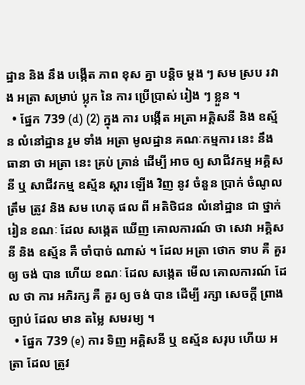ដ្ឋាន និង នឹង បង្កើត ភាព ខុស គ្នា បន្តិច ម្តង ៗ សម ស្រប រវាង អត្រា សម្រាប់ ប្លុក នៃ ការ ប្រើប្រាស់ រៀង ៗ ខ្លួន ។
  • ផ្នែក 739 (d) (2) ក្នុង ការ បង្កើត អត្រា អគ្គិសនី និង ឧស្ម័ន លំនៅដ្ឋាន រួម ទាំង អត្រា មូលដ្ឋាន គណៈកម្មការ នេះ នឹង ធានា ថា អត្រា នេះ គ្រប់ គ្រាន់ ដើម្បី អាច ឲ្យ សាជីវកម្ម អគ្គិសនី ឬ សាជីវកម្ម ឧស្ម័ន ស្តារ ឡើង វិញ នូវ ចំនួន ប្រាក់ ចំណូល ត្រឹម ត្រូវ និង សម ហេតុ ផល ពី អតិថិជន លំនៅដ្ឋាន ជា ថ្នាក់ រៀន ខណៈ ដែល សង្កេត ឃើញ គោលការណ៍ ថា សេវា អគ្គិសនី និង ឧស្ម័ន គឺ ចាំបាច់ ណាស់ ។ ដែល អត្រា ថោក ទាប គឺ គួរ ឲ្យ ចង់ បាន ហើយ ខណៈ ដែល សង្កេត មើល គោលការណ៍ ដែល ថា ការ អភិរក្ស គឺ គួរ ឲ្យ ចង់ បាន ដើម្បី រក្សា សេចក្តី ព្រាង ច្បាប់ ដែល មាន តម្លៃ សមរម្យ ។
  • ផ្នែក 739 (e) ការ ទិញ អគ្គិសនី ឬ ឧស្ម័ន សរុប ហើយ អត្រា ដែល ត្រូវ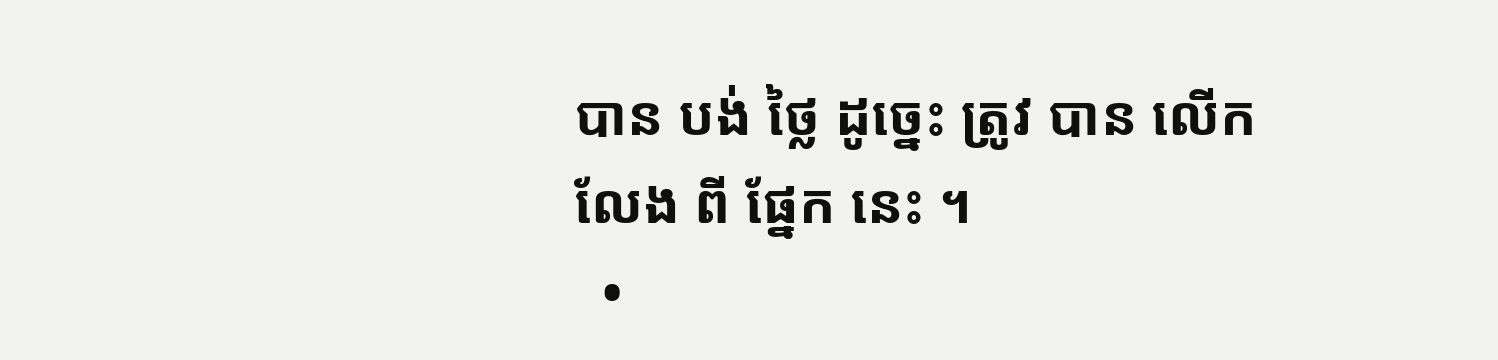បាន បង់ ថ្លៃ ដូច្នេះ ត្រូវ បាន លើក លែង ពី ផ្នែក នេះ ។
  •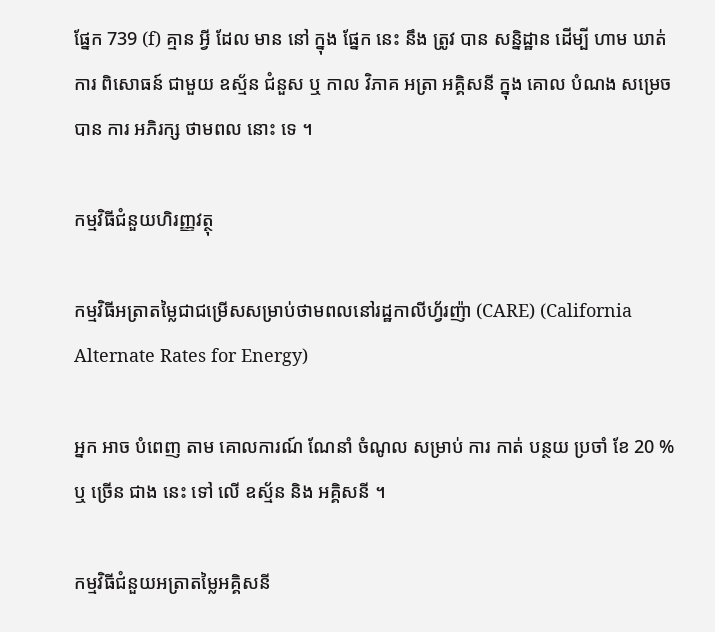ផ្នែក 739 (f) គ្មាន អ្វី ដែល មាន នៅ ក្នុង ផ្នែក នេះ នឹង ត្រូវ បាន សន្និដ្ឋាន ដើម្បី ហាម ឃាត់ ការ ពិសោធន៍ ជាមួយ ឧស្ម័ន ជំនួស ឬ កាល វិភាគ អត្រា អគ្គិសនី ក្នុង គោល បំណង សម្រេច បាន ការ អភិរក្ស ថាមពល នោះ ទេ ។

កម្មវិធីជំនួយហិរញ្ញវត្ថុ

កម្មវិធីអត្រាតម្លៃជាជម្រើសសម្រាប់ថាមពលនៅរដ្ឋកាលីហ្វ័រញ៉ា (CARE) (California Alternate Rates for Energy)

អ្នក អាច បំពេញ តាម គោលការណ៍ ណែនាំ ចំណូល សម្រាប់ ការ កាត់ បន្ថយ ប្រចាំ ខែ 20 % ឬ ច្រើន ជាង នេះ ទៅ លើ ឧស្ម័ន និង អគ្គិសនី ។

កម្មវិធីជំនួយអត្រាតម្លៃអគ្គិសនី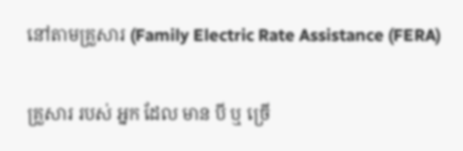នៅតាមគ្រួសារ (Family Electric Rate Assistance (FERA)

គ្រួសារ របស់ អ្នក ដែល មាន បី ឬ ច្រើ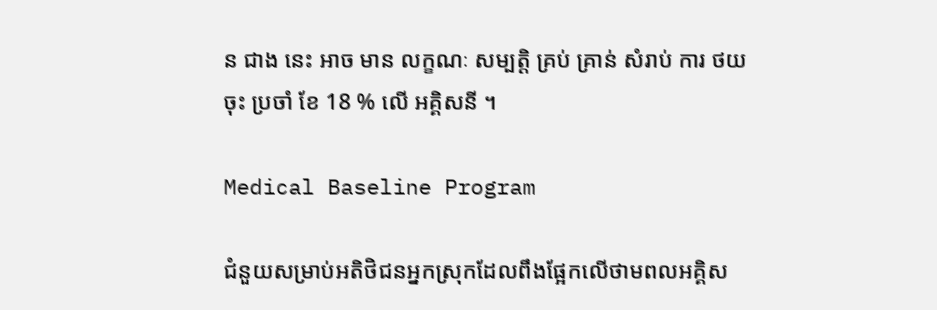ន ជាង នេះ អាច មាន លក្ខណៈ សម្បត្តិ គ្រប់ គ្រាន់ សំរាប់ ការ ថយ ចុះ ប្រចាំ ខែ 18 % លើ អគ្គិសនី ។

Medical Baseline Program

ជំនួយសម្រាប់អតិថិជនអ្នកស្រុកដែលពឹងផ្អែកលើថាមពលអគ្គិស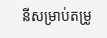នីសម្រាប់តម្រូ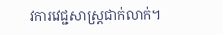វការវេជ្ជសាស្រ្តជាក់លាក់។